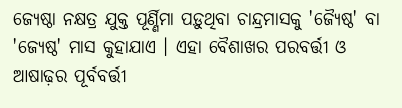ଜ୍ୟେଷ୍ଠା ନକ୍ଷତ୍ର ଯୁକ୍ତ ପୂର୍ଣ୍ଣିମା ପଡ଼ୁଥିବା ଚାନ୍ଦ୍ରମାସକୁ 'ଜ୍ୟୈଷ୍ଠ' ବା 'ଜ୍ୟେଷ୍ଠ' ମାସ କୁହାଯାଏ । ଏହା ବୈଶାଖର ପରବର୍ତ୍ତୀ ଓ ଆଷାଢ଼ର ପୂର୍ବବର୍ତ୍ତୀ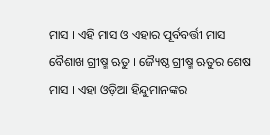ମାସ । ଏହି ମାସ ଓ ଏହାର ପୂର୍ବବର୍ତ୍ତୀ ମାସ ବୈଶାଖ ଗ୍ରୀଷ୍ମ ଋତୁ । ଜ୍ୟୈଷ୍ଠ ଗ୍ରୀଷ୍ମ ଋତୁର ଶେଷ ମାସ । ଏହା ଓଡ଼ିଆ ହିନ୍ଦୁମାନଙ୍କର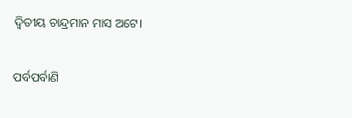ଦ୍ୱିତୀୟ ଚାନ୍ଦ୍ରମାନ ମାସ ଅଟେ।

ପର୍ବପର୍ବାଣି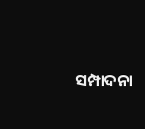ସମ୍ପାଦନା